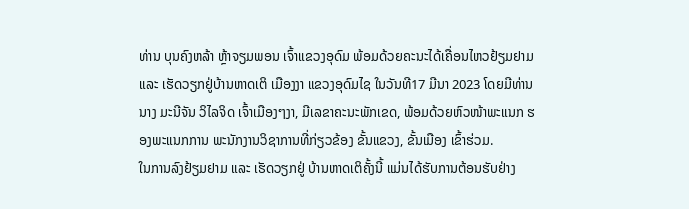ທ່ານ ບຸນຄົງຫລ້າ ຫຼ້າຈຽມພອນ ເຈົ້າແຂວງອຸດົມ ພ້ອມດ້ວຍຄະນະໄດ້ເຄື່ອນໄຫວຢ້ຽມຢາມ ແລະ ເຮັດວຽກຢູ່ບ້ານຫາດເຕິ ເມືອງງາ ແຂວງອຸດົມໄຊ ໃນວັນທີ17 ມີນາ 2023 ໂດຍມີທ່ານ ນາງ ມະນີຈັນ ວິໄລຈິດ ເຈົ້າເມືອງໆງາ, ມີເລຂາຄະນະພັກເຂດ, ພ້ອມດ້ວຍຫົວໜ້າພະແນກ ຮອງພະແນກການ ພະນັກງານວິຊາການທີ່ກ່ຽວຂ້ອງ ຂັ້ນແຂວງ, ຂັ້ນເມືອງ ເຂົ້າຮ່ວມ.
ໃນການລົງຢ້ຽມຢາມ ແລະ ເຮັດວຽກຢູ່ ບ້ານຫາດເຕິຄັ້ງນີ້ ແມ່ນໄດ້ຮັບການຕ້ອນຮັບຢ່າງ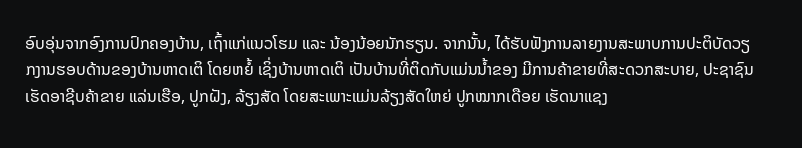ອົບອຸ່ນຈາກອົງການປົກຄອງບ້ານ, ເຖົ້າແກ່ແນວໂຮມ ແລະ ນ້ອງນ້ອຍນັກຮຽນ. ຈາກນັ້ນ, ໄດ້ຮັບຟັງການລາຍງານສະພາບການປະຕິບັດວຽກງານຮອບດ້ານຂອງບ້ານຫາດເຕິ ໂດຍຫຍໍ້ ເຊິ່ງບ້ານຫາດເຕິ ເປັນບ້ານທີ່ຕິດກັບແມ່ນນ້ຳຂອງ ມີການຄ້າຂາຍທີ່ສະດວກສະບາຍ, ປະຊາຊົນເຮັດອາຊີບຄ້າຂາຍ ແລ່ນເຮືອ, ປູກຝັງ, ລ້ຽງສັດ ໂດຍສະເພາະແມ່ນລ້ຽງສັດໃຫຍ່ ປູກໝາກເດືອຍ ເຮັດນາແຊງ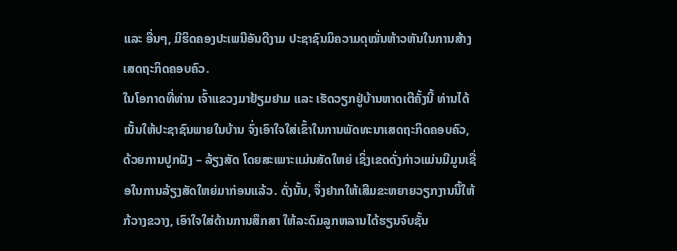ແລະ ອື່ນໆ, ມີຮິດຄອງປະເພນີອັນດີງາມ ປະຊາຊົນມິຄວາມດຸໝັ່ນຫ້າວຫັນໃນການສ້າງເສດຖະກິດຄອບຄົວ.
ໃນໂອກາດທີ່ທ່ານ ເຈົ້າແຂວງມາຢ້ຽມຢາມ ແລະ ເຮັດວຽກຢູ່ບ້ານຫາດເຕີຄັ້ງນີ້ ທ່ານໄດ້ເນັ້ນໃຫ້ປະຊາຊົນພາຍໃນບ້ານ ຈົ່ງເອົາໃຈໃສ່ເຂົ້າໃນການພັດທະນາເສດຖະກິດຄອບຄົວ, ດ້ວຍການປູກຝັງ – ລ້ຽງສັດ ໂດຍສະເພາະແມ່ນສັດໃຫຍ່ ເຊິ່ງເຂດດັ່ງກ່າວແມ່ນມີມູນເຊື່ອໃນການລ້ຽງສັດໃຫຍ່ມາກ່ອນແລ້ວ. ດັ່ງນັ້ນ, ຈຶ່ງຢາກໃຫ້ເສີມຂະຫຍາຍວຽກງານນີ້ໃຫ້ກ້ວາງຂວາງ, ເອົາໃຈໃສ່ດ້ານການສຶກສາ ໃຫ້ລະດົມລູກຫລານໄດ້ຮຽນຈົບຊັ້ນ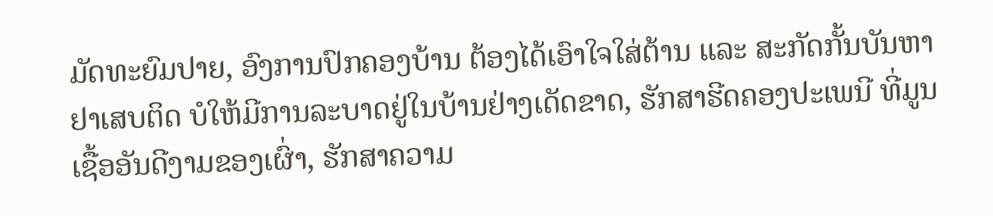ມັດທະຍົມປາຍ, ອົງການປົກຄອງບ້ານ ຕ້ອງໄດ້ເອົາໃຈໃສ່ຕ້ານ ແລະ ສະກັດກັ້ນບັນຫາຢາເສບຕິດ ບໍໃຫ້ມີການລະບາດຢູ່ໃນບ້ານຢ່າງເດັດຂາດ, ຮັກສາຮີດຄອງປະເພນີ ທີ່ມູນເຊື້ອອັນດີງາມຂອງເຜົ່າ, ຮັກສາຄວາມ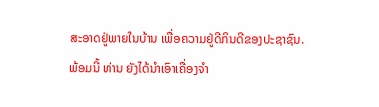ສະອາດຢູ່ພາຍໃນບ້ານ ເພື່ອຄວາມຢູ່ດີກິນດີຂອງປະຊາຊົນ.
ພ້ອມນີ້ ທ່ານ ຍັງໄດ້ນຳເອົາເຄື່ອງຈຳ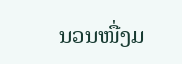ນວນໜື່ງມ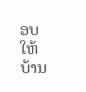ອບໃຫ້ບ້ານ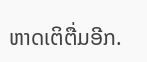ຫາດເຕິຕື່ມອີກ.